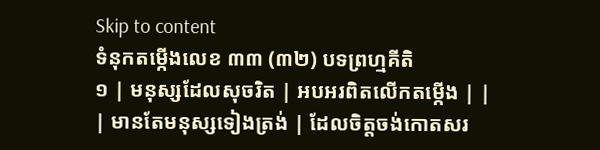Skip to content
ទំនុកតម្កើងលេខ ៣៣ (៣២) បទព្រហ្មគីតិ
១ | មនុស្សដែលសុចរិត | អបអរពិតលើកតម្កើង | |
| មានតែមនុស្សទៀងត្រង់ | ដែលចិត្តចង់កោតសរ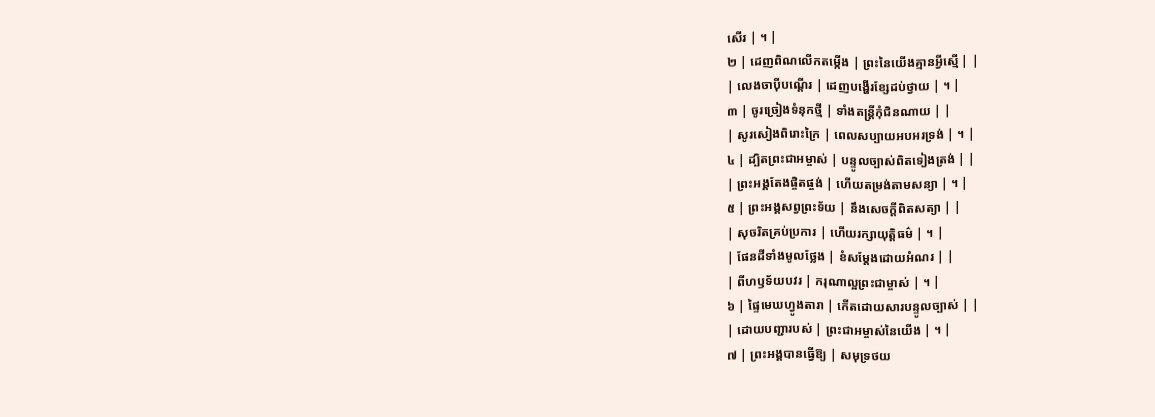សើរ | ។ |
២ | ដេញពិណលើកតម្កើង | ព្រះនៃយើងគ្មានអ្វីស្មើ | |
| លេងចាប៉ីបណ្តើរ | ដេញបង្ហើរខ្សែដប់ថ្វាយ | ។ |
៣ | ចូរច្រៀងទំនុកថ្មី | ទាំងតន្ត្រីកុំជិនណាយ | |
| សូរសៀងពិរោះក្រៃ | ពេលសប្បាយអបអរទ្រង់ | ។ |
៤ | ដ្បិតព្រះជាអម្ចាស់ | បន្ទូលច្បាស់ពិតទៀងត្រង់ | |
| ព្រះអង្គតែងផ្ចិតផ្ចង់ | ហើយតម្រង់តាមសន្យា | ។ |
៥ | ព្រះអង្គសព្វព្រះទ័យ | នឹងសេចក្តីពិតសត្យា | |
| សុចរិតគ្រប់ប្រការ | ហើយរក្សាយុត្តិធម៌ | ។ |
| ផែនដីទាំងមូលថ្លែង | ខំសម្តែងដោយអំណរ | |
| ពីហឫទ័យបវរ | ករុណាល្អព្រះជាម្ចាស់ | ។ |
៦ | ផ្ទៃមេឃហ្វូងតារា | កើតដោយសារបន្ទូលច្បាស់ | |
| ដោយបញ្ជារបស់ | ព្រះជាអម្ចាស់នៃយើង | ។ |
៧ | ព្រះអង្គបានធ្វើឱ្យ | សមុទ្រថយ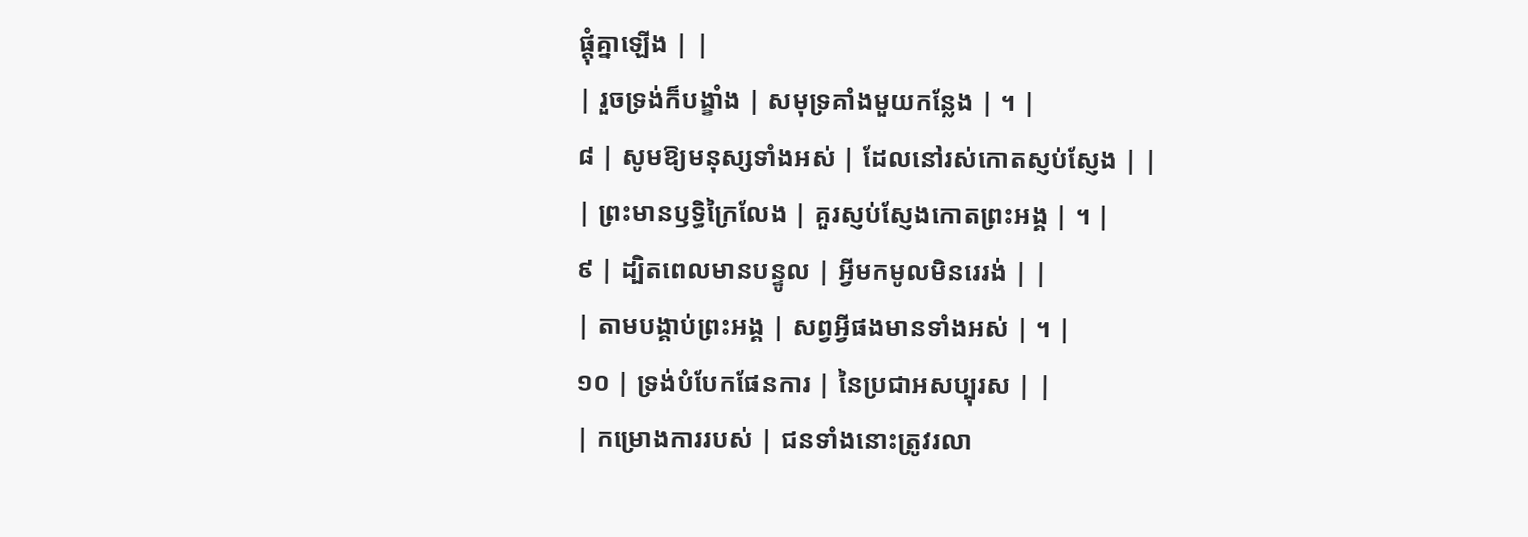ផ្តុំគ្នាឡើង | |
| រួចទ្រង់ក៏បង្ខាំង | សមុទ្រគាំងមួយកន្លែង | ។ |
៨ | សូមឱ្យមនុស្សទាំងអស់ | ដែលនៅរស់កោតស្ញប់ស្ញែង | |
| ព្រះមានឫទ្ធិក្រៃលែង | គួរស្ញប់ស្ញែងកោតព្រះអង្គ | ។ |
៩ | ដ្បិតពេលមានបន្ទូល | អ្វីមកមូលមិនរេរង់ | |
| តាមបង្គាប់ព្រះអង្គ | សព្វអ្វីផងមានទាំងអស់ | ។ |
១០ | ទ្រង់បំបែកផែនការ | នៃប្រជាអសប្បុរស | |
| កម្រោងការរបស់ | ជនទាំងនោះត្រូវរលា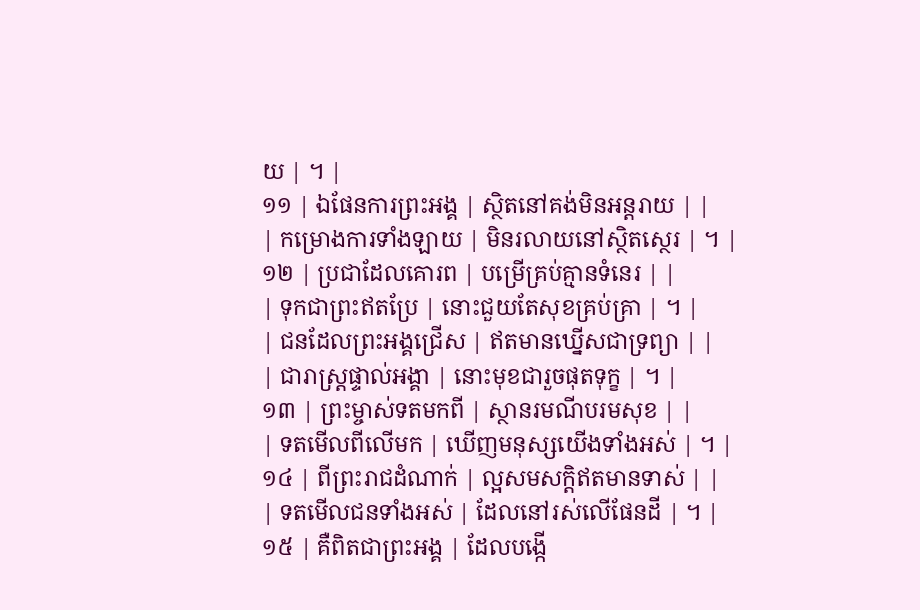យ | ។ |
១១ | ឯផែនការព្រះអង្គ | ស្ថិតនៅគង់មិនអន្តរាយ | |
| កម្រោងការទាំងឡាយ | មិនរលាយនៅស្ថិតស្ថេរ | ។ |
១២ | ប្រជាដែលគោរព | បម្រើគ្រប់គ្មានទំនេរ | |
| ទុកជាព្រះឥតប្រែ | នោះជួយតែសុខគ្រប់គ្រា | ។ |
| ជនដែលព្រះអង្គជ្រើស | ឥតមានឃ្នើសជាទ្រព្យា | |
| ជារាស្រ្តផ្ទាល់អង្គា | នោះមុខជារួចផុតទុក្ខ | ។ |
១៣ | ព្រះម្ចាស់ទតមកពី | ស្ថានរមណីបរមសុខ | |
| ទតមើលពីលើមក | ឃើញមនុស្សយើងទាំងអស់ | ។ |
១៤ | ពីព្រះរាជដំណាក់ | ល្អសមសក្តិឥតមានទាស់ | |
| ទតមើលជនទាំងអស់ | ដែលនៅរស់លើផែនដី | ។ |
១៥ | គឺពិតជាព្រះអង្គ | ដែលបង្កើ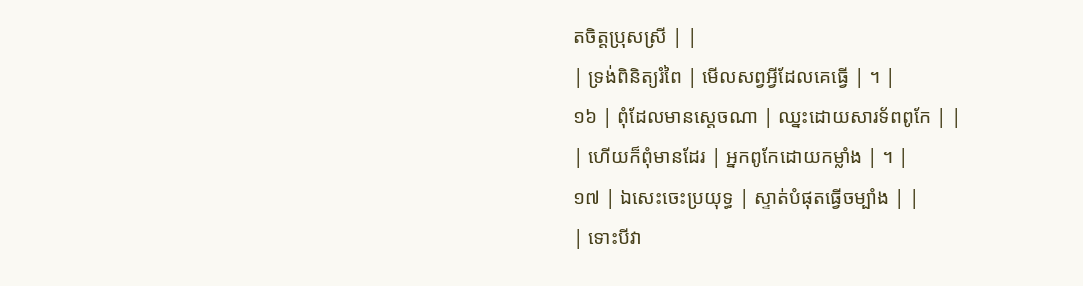តចិត្តប្រុសស្រី | |
| ទ្រង់ពិនិត្យរំពៃ | មើលសព្វអ្វីដែលគេធ្វើ | ។ |
១៦ | ពុំដែលមានស្តេចណា | ឈ្នះដោយសារទ័ពពូកែ | |
| ហើយក៏ពុំមានដែរ | អ្នកពូកែដោយកម្លាំង | ។ |
១៧ | ឯសេះចេះប្រយុទ្ធ | ស្ទាត់បំផុតធ្វើចម្បាំង | |
| ទោះបីវា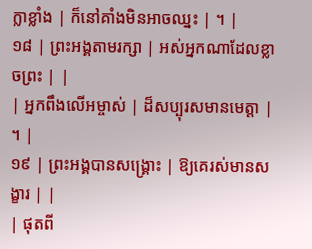ក្លាខ្លាំង | ក៏នៅគាំងមិនអាចឈ្នះ | ។ |
១៨ | ព្រះអង្គតាមរក្សា | អស់អ្នកណាដែលខ្លាចព្រះ | |
| អ្នកពឹងលើអម្ចាស់ | ដ៏សប្បុរសមានមេត្តា | ។ |
១៩ | ព្រះអង្គបានសង្គ្រោះ | ឱ្យគេរស់មានសង្ខារ | |
| ផុតពី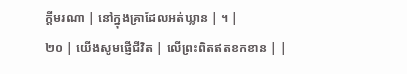ក្តីមរណា | នៅក្នុងគ្រាដែលអត់ឃ្លាន | ។ |
២០ | យើងសូមផ្ញើជីវិត | លើព្រះពិតឥតខកខាន | |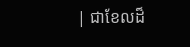| ជាខែលដ៏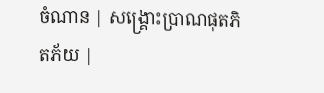ចំណាន | សង្គ្រោះប្រាណផុតភិតភ័យ |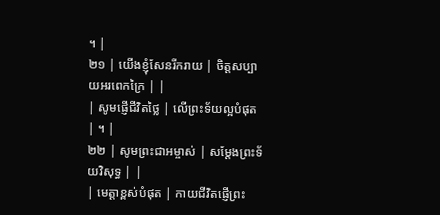។ |
២១ | យើងខ្ញុំសែនរីករាយ | ចិត្តសប្បាយអរពេកក្រៃ | |
| សូមផ្ញើជីវិតថ្លៃ | លើព្រះទ័យល្អបំផុត | ។ |
២២ | សូមព្រះជាអម្ចាស់ | សម្តែងព្រះទ័យវិសុទ្ធ | |
| មេត្តាខ្ពស់បំផុត | កាយជីវិតផ្ញើព្រះ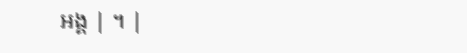អង្គ | ។ |